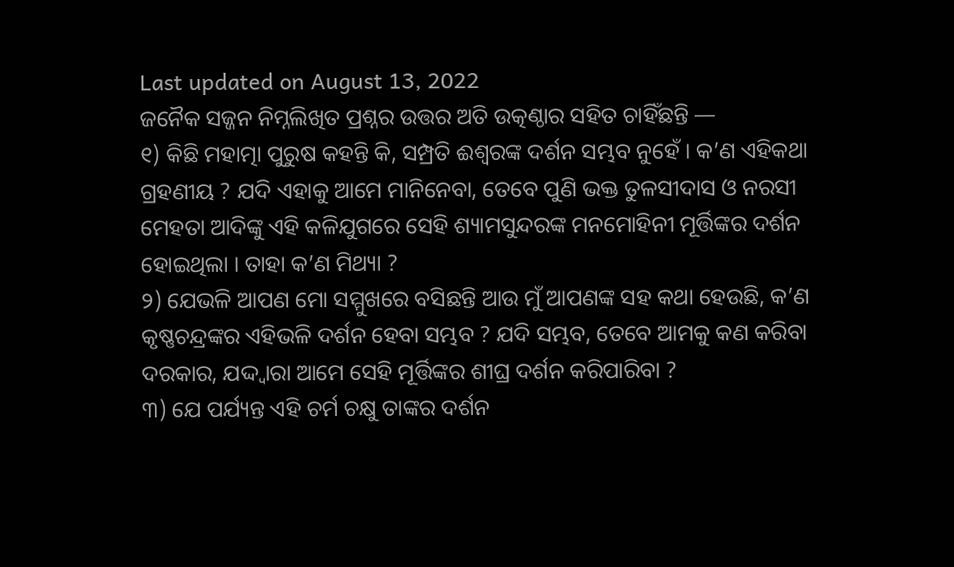Last updated on August 13, 2022
ଜନୈକ ସଜ୍ଜନ ନିମ୍ନଲିଖିତ ପ୍ରଶ୍ନର ଉତ୍ତର ଅତି ଉତ୍କଣ୍ଠାର ସହିତ ଚାହିଁଛନ୍ତି —
୧) କିଛି ମହାତ୍ମା ପୁରୁଷ କହନ୍ତି କି, ସମ୍ପ୍ରତି ଈଶ୍ୱରଙ୍କ ଦର୍ଶନ ସମ୍ଭବ ନୁହେଁ । କ’ଣ ଏହିକଥା ଗ୍ରହଣୀୟ ? ଯଦି ଏହାକୁ ଆମେ ମାନିନେବା, ତେବେ ପୁଣି ଭକ୍ତ ତୁଳସୀଦାସ ଓ ନରସୀ ମେହତା ଆଦିଙ୍କୁ ଏହି କଳିଯୁଗରେ ସେହି ଶ୍ୟାମସୁନ୍ଦରଙ୍କ ମନମୋହିନୀ ମୂର୍ତ୍ତିଙ୍କର ଦର୍ଶନ ହୋଇଥିଲା । ତାହା କ’ଣ ମିଥ୍ୟା ?
୨) ଯେଭଳି ଆପଣ ମୋ ସମ୍ମୁଖରେ ବସିଛନ୍ତି ଆଉ ମୁଁ ଆପଣଙ୍କ ସହ କଥା ହେଉଛି, କ’ଣ କୃଷ୍ଣଚନ୍ଦ୍ରଙ୍କର ଏହିଭଳି ଦର୍ଶନ ହେବା ସମ୍ଭବ ? ଯଦି ସମ୍ଭବ, ତେବେ ଆମକୁ କଣ କରିବା ଦରକାର, ଯଦ୍ଦ୍ୱାରା ଆମେ ସେହି ମୂର୍ତ୍ତିଙ୍କର ଶୀଘ୍ର ଦର୍ଶନ କରିପାରିବା ?
୩) ଯେ ପର୍ଯ୍ୟନ୍ତ ଏହି ଚର୍ମ ଚକ୍ଷୁ ତାଙ୍କର ଦର୍ଶନ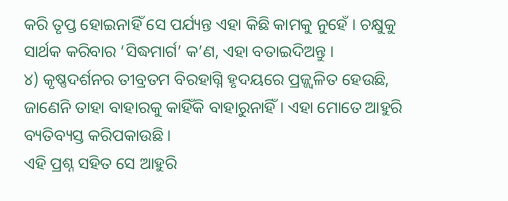କରି ତୃପ୍ତ ହୋଇନାହିଁ ସେ ପର୍ଯ୍ୟନ୍ତ ଏହା କିଛି କାମକୁ ନୁହେଁ । ଚକ୍ଷୁକୁ ସାର୍ଥକ କରିବାର ‘ସିଦ୍ଧମାର୍ଗ’ କ’ଣ, ଏହା ବତାଇଦିଅନ୍ତୁ ।
୪) କୃଷ୍ଣଦର୍ଶନର ତୀବ୍ରତମ ବିରହାଗ୍ନି ହୃଦୟରେ ପ୍ରଜ୍ଜ୍ୱଳିତ ହେଉଛି, ଜାଣେନି ତାହା ବାହାରକୁ କାହିଁକି ବାହାରୁନାହିଁ । ଏହା ମୋତେ ଆହୁରି ବ୍ୟତିବ୍ୟସ୍ତ କରିପକାଉଛି ।
ଏହି ପ୍ରଶ୍ନ ସହିତ ସେ ଆହୁରି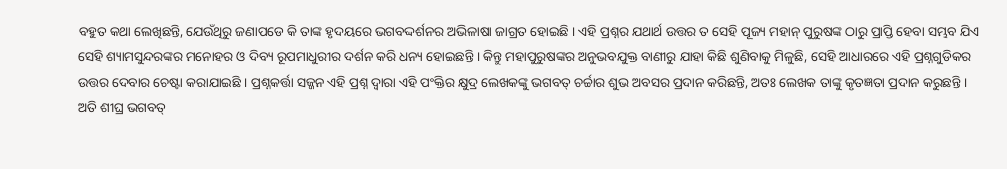ବହୁତ କଥା ଲେଖିଛନ୍ତି, ଯେଉଁଥିରୁ ଜଣାପଡେ କି ତାଙ୍କ ହୃଦୟରେ ଭଗବଦ୍ଦର୍ଶନର ଅଭିଳାଷା ଜାଗ୍ରତ ହୋଇଛି । ଏହି ପ୍ରଶ୍ନର ଯଥାର୍ଥ ଉତ୍ତର ତ ସେହି ପୂଜ୍ୟ ମହାନ୍ ପୁରୁଷଙ୍କ ଠାରୁ ପ୍ରାପ୍ତି ହେବା ସମ୍ଭବ ଯିଏ ସେହି ଶ୍ୟାମସୁନ୍ଦରଙ୍କର ମନୋହର ଓ ଦିବ୍ୟ ରୂପମାଧୁରୀର ଦର୍ଶନ କରି ଧନ୍ୟ ହୋଇଛନ୍ତି । କିନ୍ତୁ ମହାପୁରୁଷଙ୍କର ଅନୁଭବଯୁକ୍ତ ବାଣୀରୁ ଯାହା କିଛି ଶୁଣିବାକୁ ମିଳୁଛି, ସେହି ଆଧାରରେ ଏହି ପ୍ରଶ୍ନଗୁଡିକର ଉତ୍ତର ଦେବାର ଚେଷ୍ଟା କରାଯାଇଛି । ପ୍ରଶ୍ନକର୍ତ୍ତା ସଜ୍ଜନ ଏହି ପ୍ରଶ୍ନ ଦ୍ୱାରା ଏହି ପଂକ୍ତିର କ୍ଷୁଦ୍ର ଲେଖକଙ୍କୁ ଭଗବତ୍ ଚର୍ଚ୍ଚାର ଶୁଭ ଅବସର ପ୍ରଦାନ କରିଛନ୍ତି, ଅତଃ ଲେଖକ ତାଙ୍କୁ କୃତଜ୍ଞତା ପ୍ରଦାନ କରୁଛନ୍ତି ।
ଅତି ଶୀଘ୍ର ଭଗବତ୍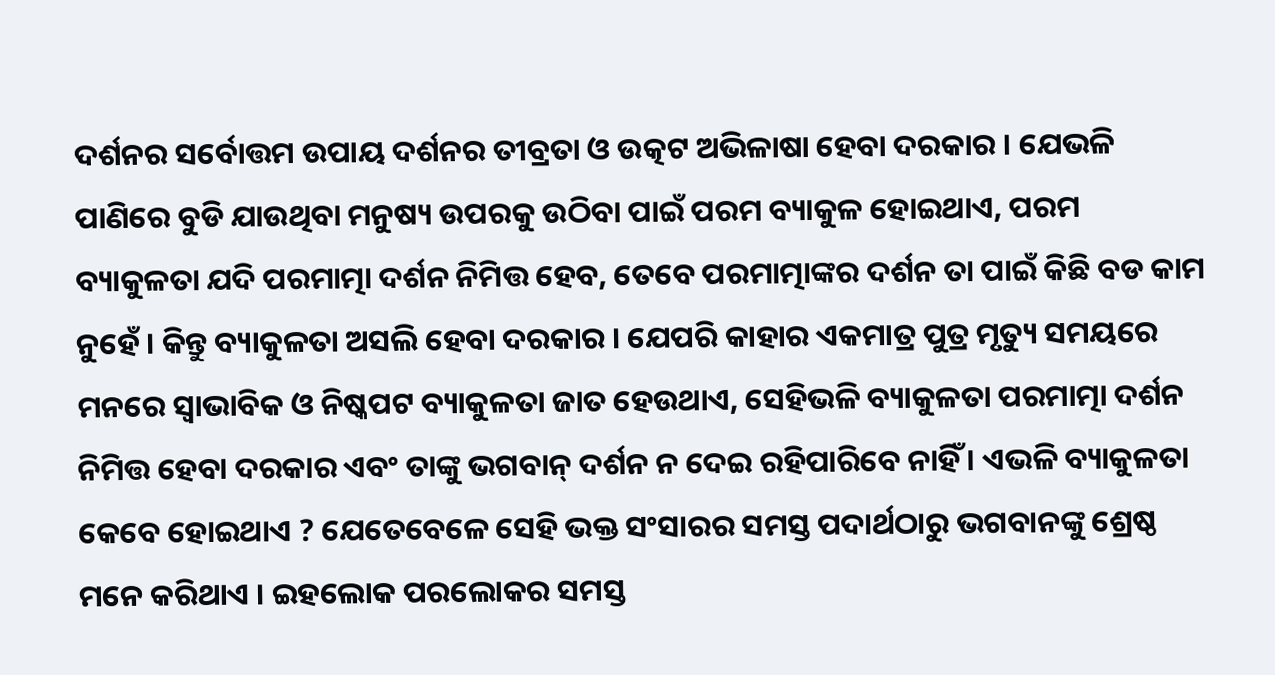ଦର୍ଶନର ସର୍ବୋତ୍ତମ ଉପାୟ ଦର୍ଶନର ତୀବ୍ରତା ଓ ଉତ୍କଟ ଅଭିଳାଷା ହେବା ଦରକାର । ଯେଭଳି ପାଣିରେ ବୁଡି ଯାଉଥିବା ମନୁଷ୍ୟ ଉପରକୁ ଉଠିବା ପାଇଁ ପରମ ବ୍ୟାକୁଳ ହୋଇଥାଏ, ପରମ ବ୍ୟାକୁଳତା ଯଦି ପରମାତ୍ମା ଦର୍ଶନ ନିମିତ୍ତ ହେବ, ତେବେ ପରମାତ୍ମାଙ୍କର ଦର୍ଶନ ତା ପାଇଁ କିଛି ବଡ କାମ ନୁହେଁ । କିନ୍ତୁ ବ୍ୟାକୁଳତା ଅସଲି ହେବା ଦରକାର । ଯେପରି କାହାର ଏକମାତ୍ର ପୁତ୍ର ମୃତ୍ୟୁ ସମୟରେ ମନରେ ସ୍ୱାଭାବିକ ଓ ନିଷ୍କପଟ ବ୍ୟାକୁଳତା ଜାତ ହେଉଥାଏ, ସେହିଭଳି ବ୍ୟାକୁଳତା ପରମାତ୍ମା ଦର୍ଶନ ନିମିତ୍ତ ହେବା ଦରକାର ଏବଂ ତାଙ୍କୁ ଭଗବାନ୍ ଦର୍ଶନ ନ ଦେଇ ରହିପାରିବେ ନାହିଁ । ଏଭଳି ବ୍ୟାକୁଳତା କେବେ ହୋଇଥାଏ ? ଯେତେବେଳେ ସେହି ଭକ୍ତ ସଂସାରର ସମସ୍ତ ପଦାର୍ଥଠାରୁ ଭଗବାନଙ୍କୁ ଶ୍ରେଷ୍ଠ ମନେ କରିଥାଏ । ଇହଲୋକ ପରଲୋକର ସମସ୍ତ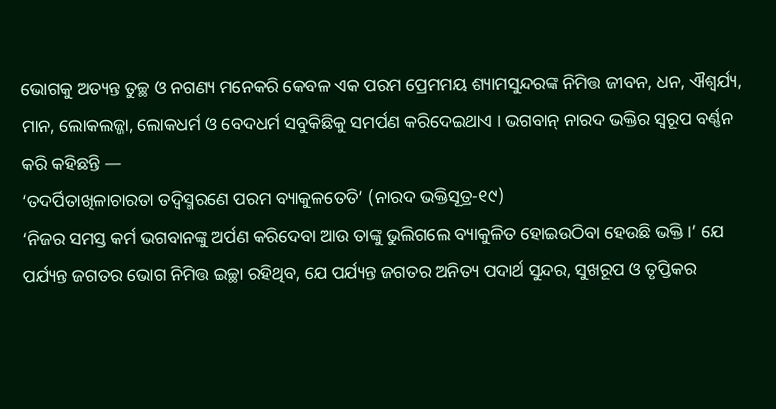ଭୋଗକୁ ଅତ୍ୟନ୍ତ ତୁଚ୍ଛ ଓ ନଗଣ୍ୟ ମନେକରି କେବଳ ଏକ ପରମ ପ୍ରେମମୟ ଶ୍ୟାମସୁନ୍ଦରଙ୍କ ନିମିତ୍ତ ଜୀବନ, ଧନ, ଐଶ୍ୱର୍ଯ୍ୟ, ମାନ, ଲୋକଲଜ୍ଜା, ଲୋକଧର୍ମ ଓ ବେଦଧର୍ମ ସବୁକିଛିକୁ ସମର୍ପଣ କରିଦେଇଥାଏ । ଭଗବାନ୍ ନାରଦ ଭକ୍ତିର ସ୍ୱରୂପ ବର୍ଣ୍ଣନ କରି କହିଛନ୍ତି —
‘ତଦର୍ପିତାଖିଳାଚାରତା ତଦ୍ୱିସ୍ମରଣେ ପରମ ବ୍ୟାକୁଳତେତି’ (ନାରଦ ଭକ୍ତିସୂତ୍ର-୧୯)
‘ନିଜର ସମସ୍ତ କର୍ମ ଭଗବାନଙ୍କୁ ଅର୍ପଣ କରିଦେବା ଆଉ ତାଙ୍କୁ ଭୁଲିଗଲେ ବ୍ୟାକୁଳିତ ହୋଇଉଠିବା ହେଉଛି ଭକ୍ତି ।’ ଯେ ପର୍ଯ୍ୟନ୍ତ ଜଗତର ଭୋଗ ନିମିତ୍ତ ଇଚ୍ଛା ରହିଥିବ, ଯେ ପର୍ଯ୍ୟନ୍ତ ଜଗତର ଅନିତ୍ୟ ପଦାର୍ଥ ସୁନ୍ଦର, ସୁଖରୂପ ଓ ତୃପ୍ତିକର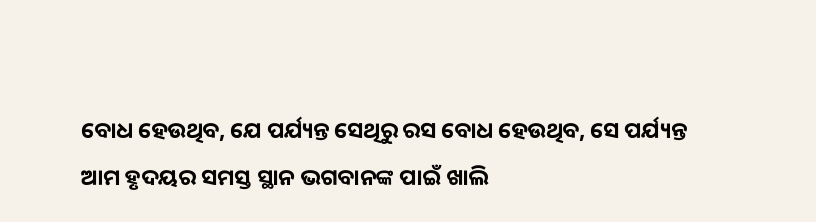ବୋଧ ହେଉଥିବ, ଯେ ପର୍ଯ୍ୟନ୍ତ ସେଥିରୁ ରସ ବୋଧ ହେଉଥିବ, ସେ ପର୍ଯ୍ୟନ୍ତ ଆମ ହୃଦୟର ସମସ୍ତ ସ୍ଥାନ ଭଗବାନଙ୍କ ପାଇଁ ଖାଲି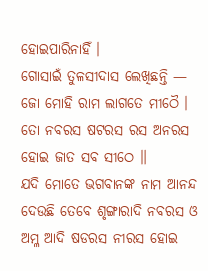ହୋଇପାରିନାହିଁ ।
ଗୋସାଇଁ ତୁଳସୀଦାସ ଲେଖିଛନ୍ତି —
ଜୋ ମୋହି ରାମ ଲାଗତେ ମୀଠୈ ।
ତୋ ନବରସ ଷଟରସ ରସ ଅନରସ
ହୋଇ ଜାତ ସବ ସୀଠେ ॥
ଯଦି ମୋତେ ଭଗବାନଙ୍କ ନାମ ଆନନ୍ଦ ଦେଉଛି ତେବେ ଶୃଙ୍ଗାରାଦି ନବରସ ଓ ଅମ୍ଳ ଆଦି ଷଡରସ ନୀରସ ହୋଇ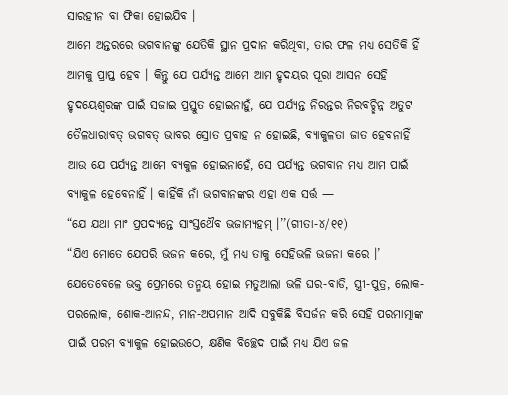ସାରହୀନ ବା ଫିକା ହୋଇଯିବ ।
ଆମେ ଅନ୍ତରରେ ଭଗବାନଙ୍କୁ ଯେତିକି ସ୍ଥାନ ପ୍ରଦାନ କରିଥିବା, ତାର ଫଳ ମଧ୍ୟ ସେତିକି ହିଁ ଆମକୁ ପ୍ରାପ୍ତ ହେବ । କିନ୍ତୁ ଯେ ପର୍ଯ୍ୟନ୍ତ ଆମେ ଆମ ହୃଦୟର ପୂରା ଆସନ ସେହି ହୃଦୟେଶ୍ୱରଙ୍କ ପାଇଁ ସଜାଇ ପ୍ରସ୍ତୁତ ହୋଇନାହୁଁ, ଯେ ପର୍ଯ୍ୟନ୍ତ ନିରନ୍ତର ନିରବଚ୍ଛିନ୍ନ ଅତୁଟ ତୈଳଧାରାବତ୍ ଭଗବତ୍ ଭାବର ସ୍ରୋତ ପ୍ରବାହ ନ ହୋଇଛି, ବ୍ୟାକୁଳତା ଜାତ ହେବନାହିଁ ଆଉ ଯେ ପର୍ଯ୍ୟନ୍ତ ଆମେ ବ୍ୟକୁଳ ହୋଇନାହେଁ, ସେ ପର୍ଯ୍ୟନ୍ତ ଭଗବାନ ମଧ୍ୟ ଆମ ପାଇଁ ବ୍ୟାକୁଳ ହେବେନାହିଁ । କାହିଁକି ନାଁ ଭଗବାନଙ୍କର ଏହା ଏକ ସର୍ତ୍ତ —
“ଯେ ଯଥା ମାଂ ପ୍ରପଦ୍ୟନ୍ତେ ସାଂସ୍ତଥୈବ ଭଜାମ୍ୟହମ୍ ।’’(ଗୀତା-୪/୧୧)
“ଯିଏ ମୋତେ ଯେପରି ଭଜନ କରେ, ମୁଁ ମଧ୍ୟ ତାକୁ ସେହିଭଳି ଭଜନା କରେ ।’
ଯେତେବେଳେ ଭକ୍ତ ପ୍ରେମରେ ତନ୍ମୟ ହୋଇ ମତୁଆଲା ଭଳି ଘର-ବାଡି, ସ୍ତ୍ରୀ-ପୁତ୍ର, ଲୋକ-ପରଲୋକ, ଶୋକ-ଆନନ୍ଦ, ମାନ-ଅପମାନ ଆଦି ସବୁକିଛି ବିସର୍ଜନ କରି ସେହି ପରମାତ୍ମାଙ୍କ ପାଇଁ ପରମ ବ୍ୟାକୁଳ ହୋଇଉଠେ, କ୍ଷଣିକ ବିଚ୍ଛେଦ ପାଇଁ ମଧ୍ୟ ଯିଏ ଜଳ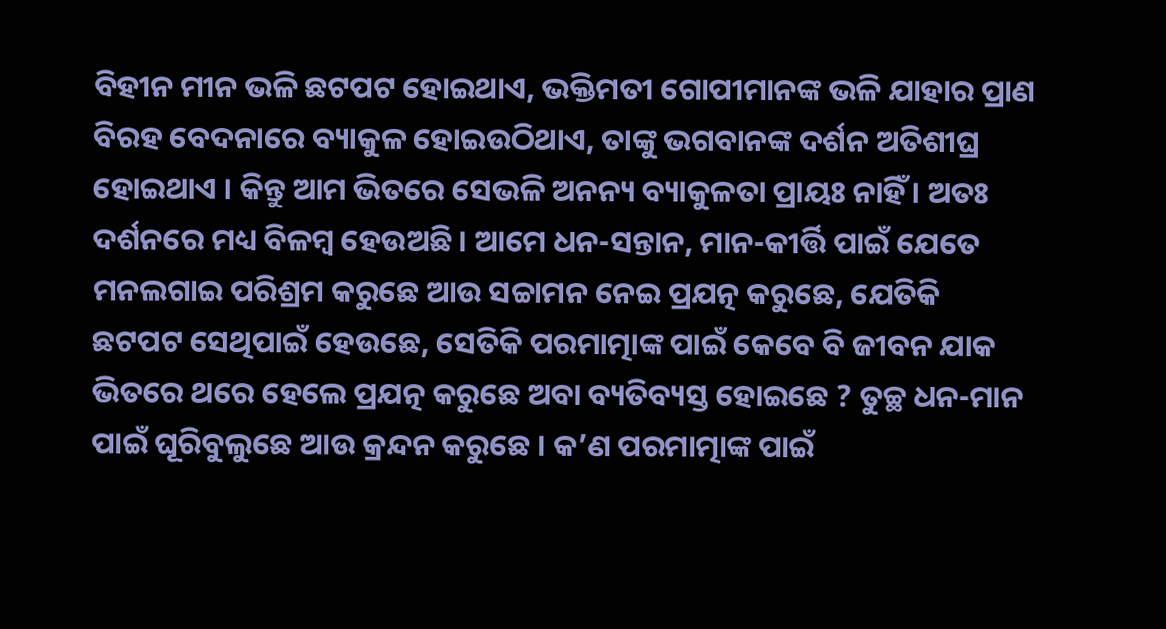ବିହୀନ ମୀନ ଭଳି ଛଟପଟ ହୋଇଥାଏ, ଭକ୍ତିମତୀ ଗୋପୀମାନଙ୍କ ଭଳି ଯାହାର ପ୍ରାଣ ବିରହ ବେଦନାରେ ବ୍ୟାକୁଳ ହୋଇଉଠିଥାଏ, ତାଙ୍କୁ ଭଗବାନଙ୍କ ଦର୍ଶନ ଅତିଶୀଘ୍ର ହୋଇଥାଏ । କିନ୍ତୁ ଆମ ଭିତରେ ସେଭଳି ଅନନ୍ୟ ବ୍ୟାକୁଳତା ପ୍ରାୟଃ ନାହିଁ । ଅତଃ ଦର୍ଶନରେ ମଧ୍ୟ ବିଳମ୍ବ ହେଉଅଛି । ଆମେ ଧନ-ସନ୍ତାନ, ମାନ-କୀର୍ତ୍ତି ପାଇଁ ଯେତେ ମନଲଗାଇ ପରିଶ୍ରମ କରୁଛେ ଆଉ ସଚ୍ଚାମନ ନେଇ ପ୍ରଯତ୍ନ କରୁଛେ, ଯେତିକି ଛଟପଟ ସେଥିପାଇଁ ହେଉଛେ, ସେତିକି ପରମାତ୍ମାଙ୍କ ପାଇଁ କେବେ ବି ଜୀବନ ଯାକ ଭିତରେ ଥରେ ହେଲେ ପ୍ରଯତ୍ନ କରୁଛେ ଅବା ବ୍ୟତିବ୍ୟସ୍ତ ହୋଇଛେ ? ତୁଚ୍ଛ ଧନ-ମାନ ପାଇଁ ଘୂରିବୁଲୁଛେ ଆଉ କ୍ରନ୍ଦନ କରୁଛେ । କ’ଣ ପରମାତ୍ମାଙ୍କ ପାଇଁ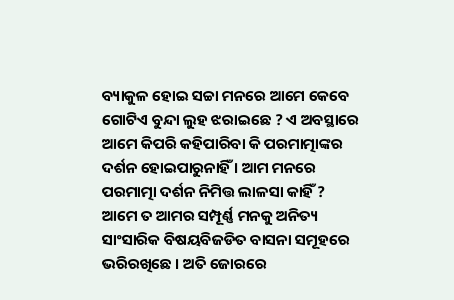ବ୍ୟାକୁଳ ହୋଇ ସଚ୍ଚା ମନରେ ଆମେ କେବେ ଗୋଟିଏ ବୁନ୍ଦା ଲୁହ ଝରାଇଛେ ? ଏ ଅବସ୍ଥାରେ ଆମେ କିପରି କହିପାରିବା କି ପରମାତ୍ମାଙ୍କର ଦର୍ଶନ ହୋଇପାରୁନାହିଁ । ଆମ ମନରେ ପରମାତ୍ମା ଦର୍ଶନ ନିମିତ୍ତ ଲାଳସା କାହିଁ ? ଆମେ ତ ଆମର ସମ୍ପୂର୍ଣ୍ଣ ମନକୁ ଅନିତ୍ୟ ସାଂସାରିକ ବିଷୟବିଜଡିତ ବାସନା ସମୂହରେ ଭରିରଖିଛେ । ଅତି ଜୋରରେ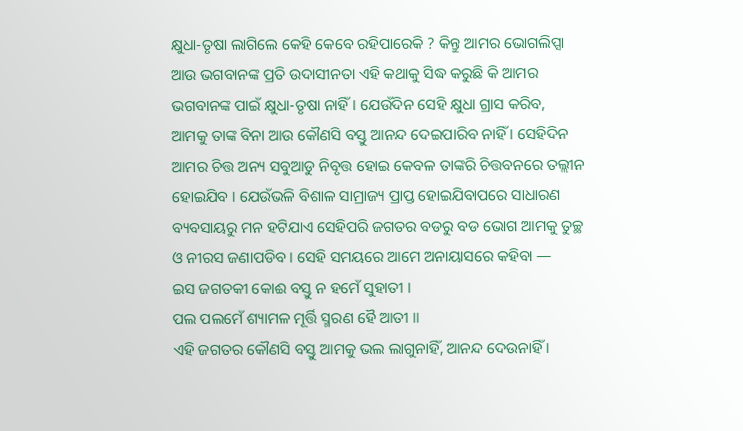କ୍ଷୁଧା-ତୃଷା ଲାଗିଲେ କେହି କେବେ ରହିପାରେକି ? କିନ୍ତୁ ଆମର ଭୋଗଲିପ୍ସା ଆଉ ଭଗବାନଙ୍କ ପ୍ରତି ଉଦାସୀନତା ଏହି କଥାକୁ ସିଦ୍ଧ କରୁଛି କି ଆମର ଭଗବାନଙ୍କ ପାଇଁ କ୍ଷୁଧା-ତୃଷା ନାହିଁ । ଯେଉଁଦିନ ସେହି କ୍ଷୁଧା ଗ୍ରାସ କରିବ, ଆମକୁ ତାଙ୍କ ବିନା ଆଉ କୌଣସି ବସ୍ତୁ ଆନନ୍ଦ ଦେଇପାରିବ ନାହିଁ । ସେହିଦିନ ଆମର ଚିତ୍ତ ଅନ୍ୟ ସବୁଆଡୁ ନିବୃତ୍ତ ହୋଇ କେବଳ ତାଙ୍କରି ଚିତ୍ତବନରେ ତଲ୍ଲୀନ ହୋଇଯିବ । ଯେଉଁଭଳି ବିଶାଳ ସାମ୍ରାଜ୍ୟ ପ୍ରାପ୍ତ ହୋଇଯିବାପରେ ସାଧାରଣ ବ୍ୟବସାୟରୁ ମନ ହଟିଯାଏ ସେହିପରି ଜଗତର ବଡରୁ ବଡ ଭୋଗ ଆମକୁ ତୁଚ୍ଛ ଓ ନୀରସ ଜଣାପଡିବ । ସେହି ସମୟରେ ଆମେ ଅନାୟାସରେ କହିବା —
ଇସ ଜଗତକୀ କୋଈ ବସ୍ତୁ ନ ହମେଁ ସୁହାତୀ ।
ପଲ ପଲମେଁ ଶ୍ୟାମଳ ମୂର୍ତ୍ତି ସ୍ମରଣ ହୈ ଆତୀ ॥
ଏହି ଜଗତର କୌଣସି ବସ୍ତୁ ଆମକୁ ଭଲ ଲାଗୁନାହିଁ, ଆନନ୍ଦ ଦେଉନାହିଁ ।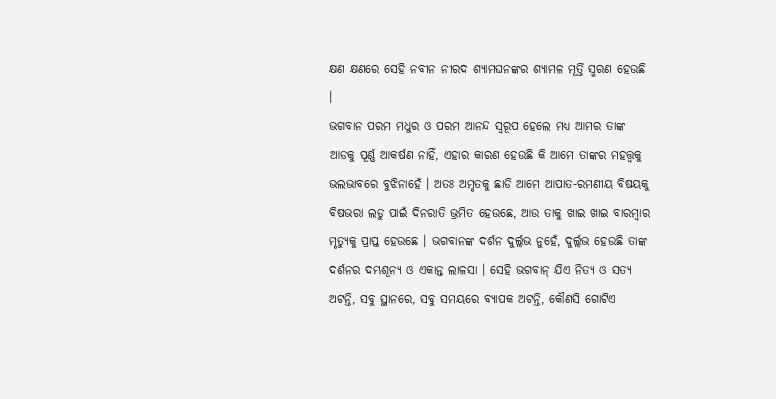କ୍ଷଣ କ୍ଷଣରେ ସେହି ନବୀନ ନୀରଦ ଶ୍ୟାମଘନଙ୍କର ଶ୍ୟାମଳ ମୂର୍ତ୍ତି ସ୍ମରଣ ହେଉଛି ।
ଭଗବାନ ପରମ ମଧୁର ଓ ପରମ ଆନନ୍ଦ ସ୍ୱରୂପ ହେଲେ ମଧ୍ୟ ଆମର ତାଙ୍କ ଆଡକୁ ପୂର୍ଣ୍ଣ ଆକର୍ଷଣ ନାହିଁ, ଏହାର କାରଣ ହେଉଛି କି ଆମେ ତାଙ୍କର ମହତ୍ତ୍ୱକୁ ଭଲଭାବରେ ବୁଝିନାହେଁ । ଅତଃ ଅମୃତକୁ ଛାଡି ଆମେ ଆପାତ-ରମଣୀୟ ବିଷୟକୁ ବିଷଭରା ଲଡୁ ପାଇଁ ଦିନରାତି ଭ୍ରମିତ ହେଉଛେ, ଆଉ ତାକୁ ଖାଇ ଖାଇ ବାରମ୍ବାର ମୃତ୍ୟୁକୁ ପ୍ରାପ୍ତ ହେଉଛେ । ଭଗବାନଙ୍କ ଦର୍ଶନ ଦୁର୍ଲ୍ଲଭ ନୁହେଁ, ଦୁର୍ଲ୍ଲଭ ହେଉଛି ତାଙ୍କ ଦର୍ଶନର ଦମ୍ଭଶୂନ୍ୟ ଓ ଏକାନ୍ତ ଲାଳସା । ସେହି ଭଗବାନ୍ ଯିଏ ନିତ୍ୟ ଓ ସତ୍ୟ ଅଟନ୍ତି, ସବୁ ସ୍ଥାନରେ, ସବୁ ସମୟରେ ବ୍ୟାପକ ଅଟନ୍ତି, କୌଣସି ଗୋଟିଏ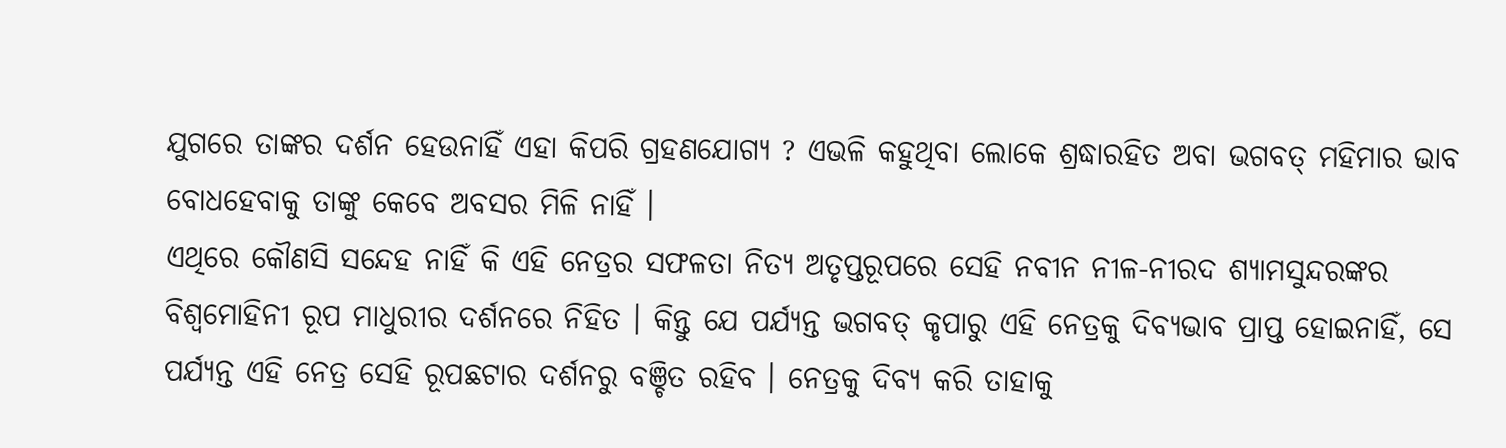ଯୁଗରେ ତାଙ୍କର ଦର୍ଶନ ହେଉନାହିଁ ଏହା କିପରି ଗ୍ରହଣଯୋଗ୍ୟ ? ଏଭଳି କହୁଥିବା ଲୋକେ ଶ୍ରଦ୍ଧାରହିତ ଅବା ଭଗବତ୍ ମହିମାର ଭାବ ବୋଧହେବାକୁ ତାଙ୍କୁ କେବେ ଅବସର ମିଳି ନାହିଁ ।
ଏଥିରେ କୌଣସି ସନ୍ଦେହ ନାହିଁ କି ଏହି ନେତ୍ରର ସଫଳତା ନିତ୍ୟ ଅତୃପ୍ତରୂପରେ ସେହି ନବୀନ ନୀଳ-ନୀରଦ ଶ୍ୟାମସୁନ୍ଦରଙ୍କର ବିଶ୍ୱମୋହିନୀ ରୂପ ମାଧୁରୀର ଦର୍ଶନରେ ନିହିତ । କିନ୍ତୁ ଯେ ପର୍ଯ୍ୟନ୍ତ ଭଗବତ୍ କୃପାରୁ ଏହି ନେତ୍ରକୁ ଦିବ୍ୟଭାବ ପ୍ରାପ୍ତ ହୋଇନାହିଁ, ସେ ପର୍ଯ୍ୟନ୍ତ ଏହି ନେତ୍ର ସେହି ରୂପଛଟାର ଦର୍ଶନରୁ ବଞ୍ଚିତ ରହିବ । ନେତ୍ରକୁ ଦିବ୍ୟ କରି ତାହାକୁ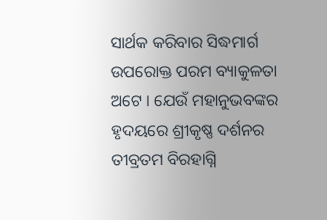ସାର୍ଥକ କରିବାର ସିଦ୍ଧମାର୍ଗ ଉପରୋକ୍ତ ପରମ ବ୍ୟାକୁଳତା ଅଟେ । ଯେଉଁ ମହାନୁଭବଙ୍କର ହୃଦୟରେ ଶ୍ରୀକୃଷ୍ଣ ଦର୍ଶନର ତୀବ୍ରତମ ବିରହାଗ୍ନି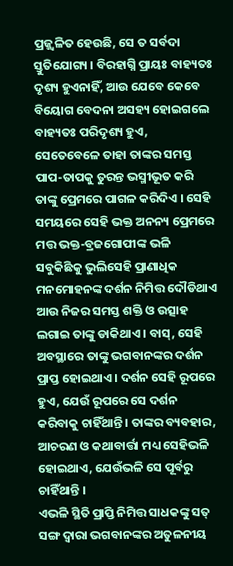ପ୍ରଜ୍ଜ୍ୱଳିତ ହେଉଛି, ସେ ତ ସର୍ବଦା ସ୍ତୁତିଯୋଗ୍ୟ । ବିରହାଗ୍ନି ପ୍ରାୟଃ ବାହ୍ୟତଃ ଦୃଶ୍ୟ ହୁଏନାହିଁ, ଆଉ ଯେବେ କେବେ ବିୟୋଗ ବେଦନା ଅସହ୍ୟ ହୋଇଗଲେ ବାହ୍ୟତଃ ପରିଦୃଶ୍ୟ ହୁଏ, ସେତେବେଳେ ତାହା ତାଙ୍କର ସମସ୍ତ ପାପ-ତାପକୁ ତୁରନ୍ତ ଭସ୍ମୀଭୂତ କରି ତାଙ୍କୁ ପ୍ରେମରେ ପାଗଳ କରିଦିଏ । ସେହି ସମୟରେ ସେହି ଭକ୍ତ ଅନନ୍ୟ ପ୍ରେମରେ ମତ୍ତ ଭକ୍ତ-ବ୍ରଜଗୋପୀଙ୍କ ଭଳି ସବୁକିଛିକୁ ଭୁଲିସେହି ପ୍ରାଣାଧିକ ମନମୋହନଙ୍କ ଦର୍ଶନ ନିମିତ୍ତ ଦୌଡିଥାଏ ଆଉ ନିଜର ସମସ୍ତ ଶକ୍ତି ଓ ଉତ୍ସାହ ଲଗାଇ ତାଙ୍କୁ ଡାକିଥାଏ । ବାସ୍, ସେହି ଅବସ୍ଥାରେ ତାଙ୍କୁ ଭଗବାନଙ୍କର ଦର୍ଶନ ପ୍ରାପ୍ତ ହୋଇଥାଏ । ଦର୍ଶନ ସେହି ରୂପରେ ହୁଏ, ଯେଉଁ ରୂପରେ ସେ ଦର୍ଶନ କରିବାକୁ ଚାହିଁଥାନ୍ତି । ତାଙ୍କର ବ୍ୟବହାର, ଆଚରଣ ଓ କଥାବାର୍ତ୍ତା ମଧ୍ୟ ସେହିଭଳି ହୋଇଥାଏ, ଯେଉଁଭଳି ସେ ପୂର୍ବରୁ ଚାହିଁଥାନ୍ତି ।
ଏଭଳି ସ୍ଥିତି ପ୍ରାପ୍ତି ନିମିତ୍ତ ସାଧକଙ୍କୁ ସତ୍ ସଙ୍ଗ ଦ୍ୱାରା ଭଗବାନଙ୍କର ଅତୁଳନୀୟ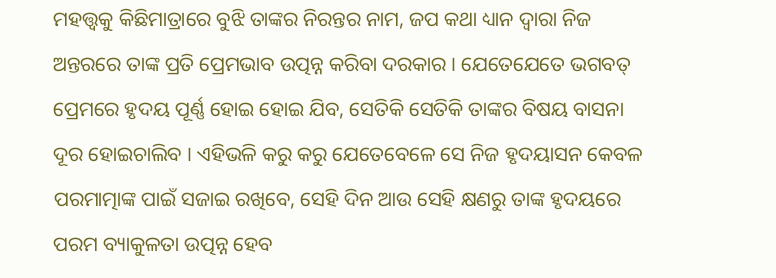ମହତ୍ତ୍ୱକୁ କିଛିମାତ୍ରାରେ ବୁଝି ତାଙ୍କର ନିରନ୍ତର ନାମ, ଜପ କଥା ଧ୍ୟାନ ଦ୍ୱାରା ନିଜ ଅନ୍ତରରେ ତାଙ୍କ ପ୍ରତି ପ୍ରେମଭାବ ଉତ୍ପନ୍ନ କରିବା ଦରକାର । ଯେତେଯେତେ ଭଗବତ୍ ପ୍ରେମରେ ହୃଦୟ ପୂର୍ଣ୍ଣ ହୋଇ ହୋଇ ଯିବ, ସେତିକି ସେତିକି ତାଙ୍କର ବିଷୟ ବାସନା ଦୂର ହୋଇଚାଲିବ । ଏହିଭଳି କରୁ କରୁ ଯେତେବେଳେ ସେ ନିଜ ହୃଦୟାସନ କେବଳ ପରମାତ୍ମାଙ୍କ ପାଇଁ ସଜାଇ ରଖିବେ, ସେହି ଦିନ ଆଉ ସେହି କ୍ଷଣରୁ ତାଙ୍କ ହୃଦୟରେ ପରମ ବ୍ୟାକୁଳତା ଉତ୍ପନ୍ନ ହେବ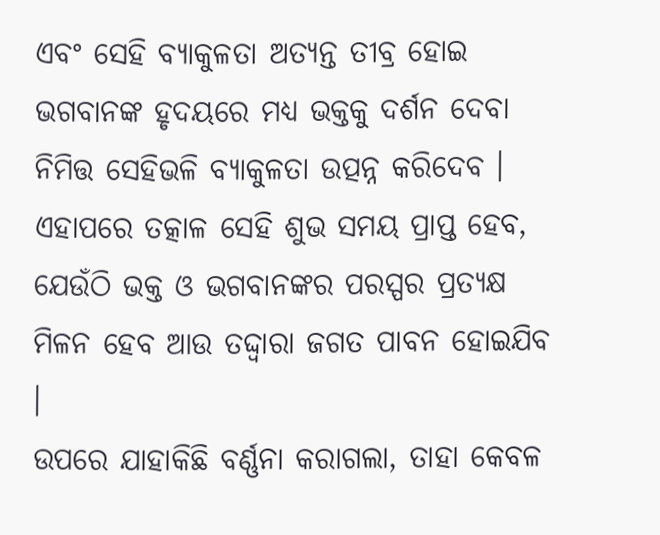ଏବଂ ସେହି ବ୍ୟାକୁଳତା ଅତ୍ୟନ୍ତ ତୀବ୍ର ହୋଇ ଭଗବାନଙ୍କ ହୃଦୟରେ ମଧ୍ୟ ଭକ୍ତକୁ ଦର୍ଶନ ଦେବା ନିମିତ୍ତ ସେହିଭଳି ବ୍ୟାକୁଳତା ଉତ୍ପନ୍ନ କରିଦେବ । ଏହାପରେ ତତ୍କାଳ ସେହି ଶୁଭ ସମୟ ପ୍ରାପ୍ତ ହେବ, ଯେଉଁଠି ଭକ୍ତ ଓ ଭଗବାନଙ୍କର ପରସ୍ପର ପ୍ରତ୍ୟକ୍ଷ ମିଳନ ହେବ ଆଉ ତଦ୍ଦ୍ୱାରା ଜଗତ ପାବନ ହୋଇଯିବ ।
ଉପରେ ଯାହାକିଛି ବର୍ଣ୍ଣନା କରାଗଲା, ତାହା କେବଳ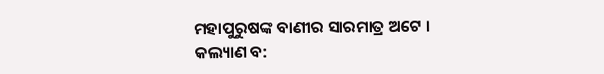ମହାପୁରୁଷଙ୍କ ବାଣୀର ସାରମାତ୍ର ଅଟେ ।
କଲ୍ୟାଣ ବ: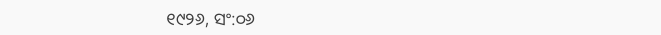୧୯୨୬, ସଂ:୦୬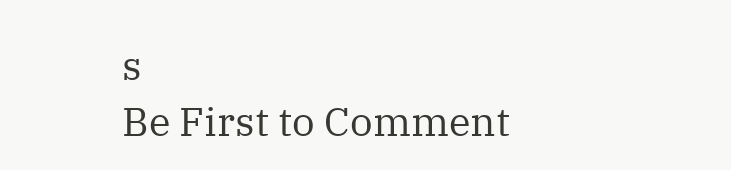s
Be First to Comment